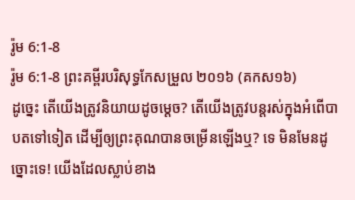រ៉ូម 6:1-8
រ៉ូម 6:1-8 ព្រះគម្ពីរបរិសុទ្ធកែសម្រួល ២០១៦ (គកស១៦)
ដូច្នេះ តើយើងត្រូវនិយាយដូចម្តេច? តើយើងត្រូវបន្តរស់ក្នុងអំពើបាបតទៅទៀត ដើម្បីឲ្យព្រះគុណបានចម្រើនឡើងឬ? ទេ មិនមែនដូច្នោះទេ! យើងដែលស្លាប់ខាង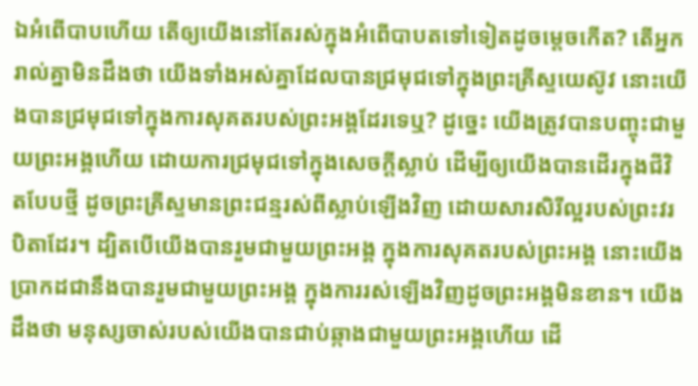ឯអំពើបាបហើយ តើឲ្យយើងនៅតែរស់ក្នុងអំពើបាបតទៅទៀតដូចម្ដេចកើត? តើអ្នករាល់គ្នាមិនដឹងថា យើងទាំងអស់គ្នាដែលបានជ្រមុជទៅក្នុងព្រះគ្រីស្ទយេស៊ូវ នោះយើងបានជ្រមុជទៅក្នុងការសុគតរបស់ព្រះអង្គដែរទេឬ? ដូច្នេះ យើងត្រូវបានបញ្ចុះជាមួយព្រះអង្គហើយ ដោយការជ្រមុជទៅក្នុងសេចក្តីស្លាប់ ដើម្បីឲ្យយើងបានដើរក្នុងជីវិតបែបថ្មី ដូចព្រះគ្រីស្ទមានព្រះជន្មរស់ពីស្លាប់ឡើងវិញ ដោយសារសិរីល្អរបស់ព្រះវរបិតាដែរ។ ដ្បិតបើយើងបានរួមជាមួយព្រះអង្គ ក្នុងការសុគតរបស់ព្រះអង្គ នោះយើងប្រាកដជានឹងបានរួមជាមួយព្រះអង្គ ក្នុងការរស់ឡើងវិញដូចព្រះអង្គមិនខាន។ យើងដឹងថា មនុស្សចាស់របស់យើងបានជាប់ឆ្កាងជាមួយព្រះអង្គហើយ ដើ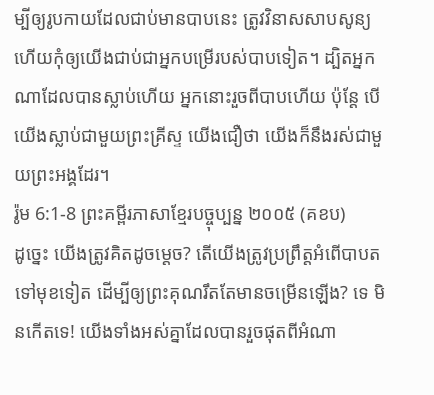ម្បីឲ្យរូបកាយដែលជាប់មានបាបនេះ ត្រូវវិនាសសាបសូន្យ ហើយកុំឲ្យយើងជាប់ជាអ្នកបម្រើរបស់បាបទៀត។ ដ្បិតអ្នកណាដែលបានស្លាប់ហើយ អ្នកនោះរួចពីបាបហើយ ប៉ុន្តែ បើយើងស្លាប់ជាមួយព្រះគ្រីស្ទ យើងជឿថា យើងក៏នឹងរស់ជាមួយព្រះអង្គដែរ។
រ៉ូម 6:1-8 ព្រះគម្ពីរភាសាខ្មែរបច្ចុប្បន្ន ២០០៥ (គខប)
ដូច្នេះ យើងត្រូវគិតដូចម្ដេច? តើយើងត្រូវប្រព្រឹត្តអំពើបាបតទៅមុខទៀត ដើម្បីឲ្យព្រះគុណរឹតតែមានចម្រើនឡើង? ទេ មិនកើតទេ! យើងទាំងអស់គ្នាដែលបានរួចផុតពីអំណា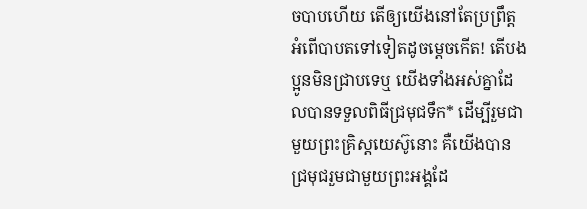ចបាបហើយ តើឲ្យយើងនៅតែប្រព្រឹត្តអំពើបាបតទៅទៀតដូចម្ដេចកើត! តើបងប្អូនមិនជ្រាបទេឬ យើងទាំងអស់គ្នាដែលបានទទួលពិធីជ្រមុជទឹក* ដើម្បីរួមជាមួយព្រះគ្រិស្តយេស៊ូនោះ គឺយើងបានជ្រមុជរួមជាមួយព្រះអង្គដែ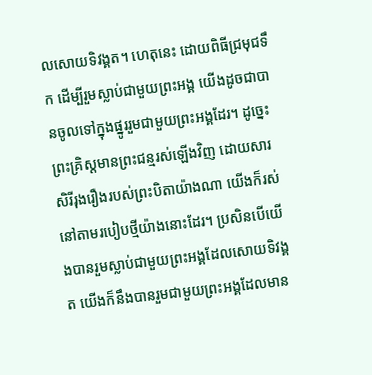លសោយទិវង្គត។ ហេតុនេះ ដោយពិធីជ្រមុជទឹក ដើម្បីរួមស្លាប់ជាមួយព្រះអង្គ យើងដូចជាបានចូលទៅក្នុងផ្នូររួមជាមួយព្រះអង្គដែរ។ ដូច្នេះ ព្រះគ្រិស្តមានព្រះជន្មរស់ឡើងវិញ ដោយសារសិរីរុងរឿងរបស់ព្រះបិតាយ៉ាងណា យើងក៏រស់នៅតាមរបៀបថ្មីយ៉ាងនោះដែរ។ ប្រសិនបើយើងបានរួមស្លាប់ជាមួយព្រះអង្គដែលសោយទិវង្គត យើងក៏នឹងបានរួមជាមួយព្រះអង្គដែលមាន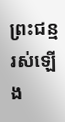ព្រះជន្មរស់ឡើង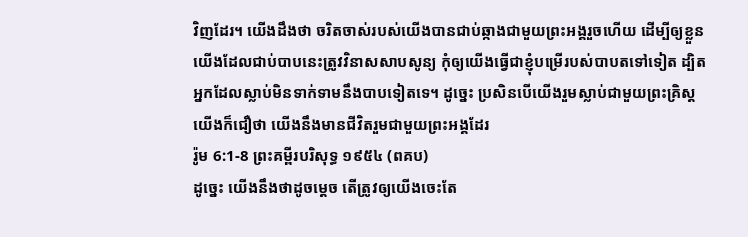វិញដែរ។ យើងដឹងថា ចរិតចាស់របស់យើងបានជាប់ឆ្កាងជាមួយព្រះអង្គរួចហើយ ដើម្បីឲ្យខ្លួនយើងដែលជាប់បាបនេះត្រូវវិនាសសាបសូន្យ កុំឲ្យយើងធ្វើជាខ្ញុំបម្រើរបស់បាបតទៅទៀត ដ្បិតអ្នកដែលស្លាប់មិនទាក់ទាមនឹងបាបទៀតទេ។ ដូច្នេះ ប្រសិនបើយើងរួមស្លាប់ជាមួយព្រះគ្រិស្ត យើងក៏ជឿថា យើងនឹងមានជីវិតរួមជាមួយព្រះអង្គដែរ
រ៉ូម 6:1-8 ព្រះគម្ពីរបរិសុទ្ធ ១៩៥៤ (ពគប)
ដូច្នេះ យើងនឹងថាដូចម្តេច តើត្រូវឲ្យយើងចេះតែ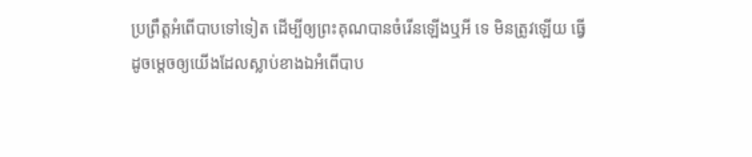ប្រព្រឹត្តអំពើបាបទៅទៀត ដើម្បីឲ្យព្រះគុណបានចំរើនឡើងឬអី ទេ មិនត្រូវឡើយ ធ្វើដូចម្តេចឲ្យយើងដែលស្លាប់ខាងឯអំពើបាប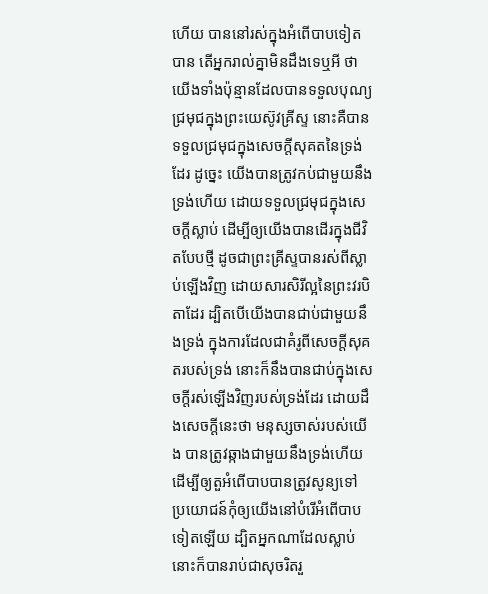ហើយ បាននៅរស់ក្នុងអំពើបាបទៀតបាន តើអ្នករាល់គ្នាមិនដឹងទេឬអី ថា យើងទាំងប៉ុន្មានដែលបានទទួលបុណ្យជ្រមុជក្នុងព្រះយេស៊ូវគ្រីស្ទ នោះគឺបានទទួលជ្រមុជក្នុងសេចក្ដីសុគតនៃទ្រង់ដែរ ដូច្នេះ យើងបានត្រូវកប់ជាមួយនឹងទ្រង់ហើយ ដោយទទួលជ្រមុជក្នុងសេចក្ដីស្លាប់ ដើម្បីឲ្យយើងបានដើរក្នុងជីវិតបែបថ្មី ដូចជាព្រះគ្រីស្ទបានរស់ពីស្លាប់ឡើងវិញ ដោយសារសិរីល្អនៃព្រះវរបិតាដែរ ដ្បិតបើយើងបានជាប់ជាមួយនឹងទ្រង់ ក្នុងការដែលជាគំរូពីសេចក្ដីសុគតរបស់ទ្រង់ នោះក៏នឹងបានជាប់ក្នុងសេចក្ដីរស់ឡើងវិញរបស់ទ្រង់ដែរ ដោយដឹងសេចក្ដីនេះថា មនុស្សចាស់របស់យើង បានត្រូវឆ្កាងជាមួយនឹងទ្រង់ហើយ ដើម្បីឲ្យតួអំពើបាបបានត្រូវសូន្យទៅ ប្រយោជន៍កុំឲ្យយើងនៅបំរើអំពើបាបទៀតឡើយ ដ្បិតអ្នកណាដែលស្លាប់ នោះក៏បានរាប់ជាសុចរិតរួ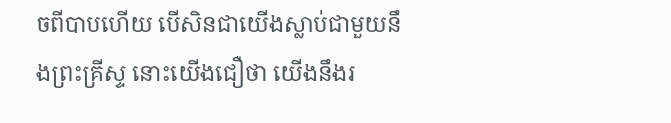ចពីបាបហើយ បើសិនជាយើងស្លាប់ជាមួយនឹងព្រះគ្រីស្ទ នោះយើងជឿថា យើងនឹងរ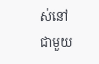ស់នៅជាមួយ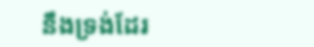នឹងទ្រង់ដែរ